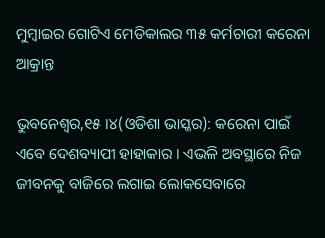ମୁମ୍ବାଇର ଗୋଟିଏ ମେଡିକାଲର ୩୫ କର୍ମଚାରୀ କରେନା ଆକ୍ରାନ୍ତ

ଭୁବନେଶ୍ୱର,୧୫ ।୪(ଓଡିଶା ଭାସ୍କର): କରେନା ପାଇଁ ଏବେ ଦେଶବ୍ୟାପୀ ହାହାକାର । ଏଭଳି ଅବସ୍ଥାରେ ନିଜ ଜୀବନକୁ ବାଜିରେ ଲଗାଇ ଲୋକସେବାରେ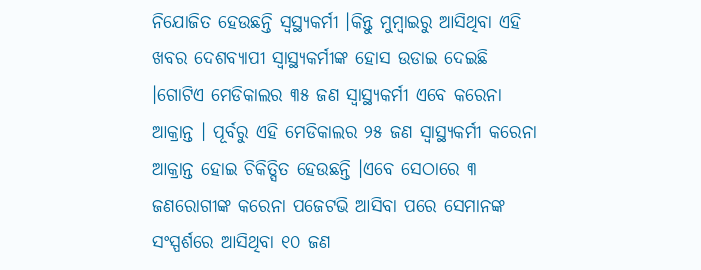ନିଯୋଜିତ ହେଉଛନ୍ତି ସ୍ୱସ୍ଥ୍ୟକର୍ମୀ ।କିନ୍ତୁ ମୁମ୍ବାଇରୁ ଆସିଥିବା ଏହି ଖବର ଦେଶବ୍ୟାପୀ ସ୍ୱାସ୍ଥ୍ୟକର୍ମୀଙ୍କ ହୋସ ଉଡାଇ ଦେଇଛି ।ଗୋଟିଏ ମେଡିକାଲର ୩୫ ଜଣ ସ୍ୱାସ୍ଥ୍ୟକର୍ମୀ ଏବେ କରେନା ଆକ୍ରାନ୍ତ । ପୂର୍ବରୁ ଏହି ମେଡିକାଲର ୨୫ ଜଣ ସ୍ୱାସ୍ଥ୍ୟକର୍ମୀ କରେନା ଆକ୍ରାନ୍ତ ହୋଇ ଚିକିତ୍ସିତ ହେଉଛନ୍ତି ।ଏବେ ସେଠାରେ ୩ ଜଣରୋଗୀଙ୍କ କରେନା ପଜେଟଭି ଆସିବା ପରେ ସେମାନଙ୍କ ସଂସ୍ପର୍ଶରେ ଆସିଥିବା ୧୦ ଜଣ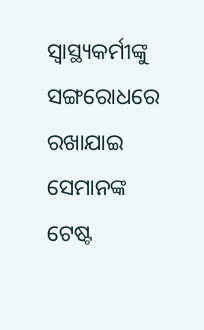ସ୍ୱାସ୍ଥ୍ୟକର୍ମୀଙ୍କୁ ସଙ୍ଗରୋଧରେ ରଖାଯାଇ ସେମାନଙ୍କ ଟେଷ୍ଟ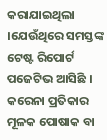କରାଯାଇଥିଲା ।ଯେଉଁଥିରେ ସମସ୍ତଙ୍କ ଟେଷ୍ଟ ରିପୋର୍ଟ ପଜେଟିଭ ଆସିଛି । କରେନା ପ୍ରତିକାର ମୂଳକ ପୋଷାକ ବା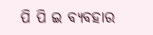ପି ପି ଇ ବ୍ୟବହାର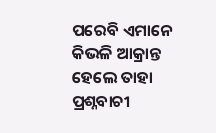ପରେବି ଏମାନେ କିଭଳି ଆକ୍ରାନ୍ତ ହେଲେ ତାହା ପ୍ରଶ୍ନବାଚୀ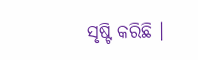ସୃଷ୍ଟି କରିଛି ।